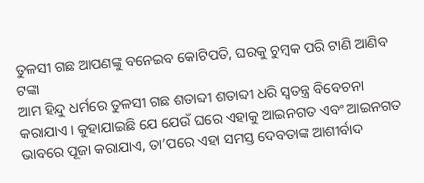ତୁଳସୀ ଗଛ ଆପଣଙ୍କୁ ବନେଇବ କୋଟିପତି, ଘରକୁ ଚୁମ୍ବକ ପରି ଟାଣି ଆଣିବ ଟଙ୍କା
ଆମ ହିନ୍ଦୁ ଧର୍ମରେ ତୁଳସୀ ଗଛ ଶତାବ୍ଦୀ ଶତାବ୍ଦୀ ଧରି ସ୍ୱତନ୍ତ୍ର ବିବେଚନା କରାଯାଏ । କୁହାଯାଇଛି ଯେ ଯେଉଁ ଘରେ ଏହାକୁ ଆଇନଗତ ଏବଂ ଆଇନଗତ ଭାବରେ ପୂଜା କରାଯାଏ, ତା’ପରେ ଏହା ସମସ୍ତ ଦେବତାଙ୍କ ଆଶୀର୍ବାଦ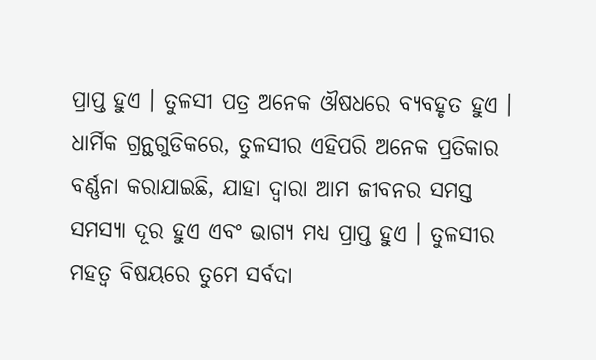ପ୍ରାପ୍ତ ହୁଏ । ତୁଳସୀ ପତ୍ର ଅନେକ ଔଷଧରେ ବ୍ୟବହୃତ ହୁଏ ।
ଧାର୍ମିକ ଗ୍ରନ୍ଥଗୁଡିକରେ, ତୁଳସୀର ଏହିପରି ଅନେକ ପ୍ରତିକାର ବର୍ଣ୍ଣନା କରାଯାଇଛି, ଯାହା ଦ୍ୱାରା ଆମ ଜୀବନର ସମସ୍ତ ସମସ୍ୟା ଦୂର ହୁଏ ଏବଂ ଭାଗ୍ୟ ମଧ୍ୟ ପ୍ରାପ୍ତ ହୁଏ । ତୁଳସୀର ମହତ୍ୱ ବିଷୟରେ ତୁମେ ସର୍ବଦା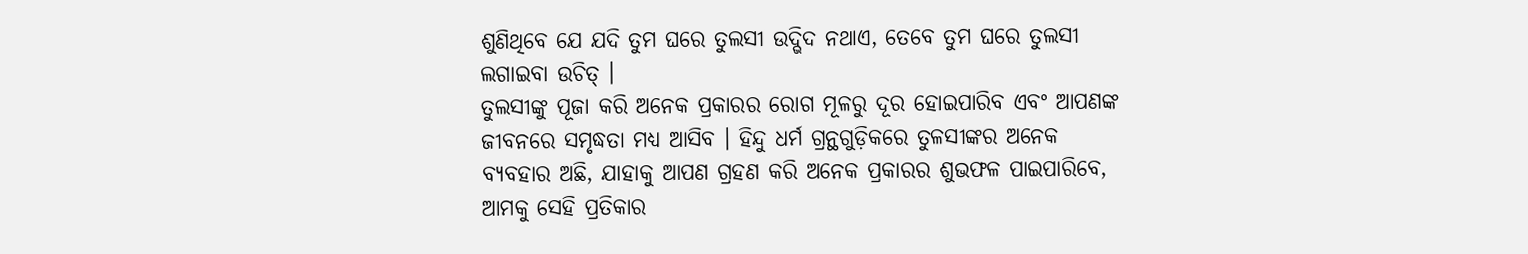ଶୁଣିଥିବେ ଯେ ଯଦି ତୁମ ଘରେ ତୁଲସୀ ଉଦ୍ଭିଦ ନଥାଏ, ତେବେ ତୁମ ଘରେ ତୁଲସୀ ଲଗାଇବା ଉଚିତ୍ ।
ତୁଲସୀଙ୍କୁ ପୂଜା କରି ଅନେକ ପ୍ରକାରର ରୋଗ ମୂଳରୁ ଦୂର ହୋଇପାରିବ ଏବଂ ଆପଣଙ୍କ ଜୀବନରେ ସମୃଦ୍ଧତା ମଧ୍ୟ ଆସିବ । ହିନ୍ଦୁ ଧର୍ମ ଗ୍ରନ୍ଥଗୁଡ଼ିକରେ ତୁଳସୀଙ୍କର ଅନେକ ବ୍ୟବହାର ଅଛି, ଯାହାକୁ ଆପଣ ଗ୍ରହଣ କରି ଅନେକ ପ୍ରକାରର ଶୁଭଫଳ ପାଇପାରିବେ, ଆମକୁ ସେହି ପ୍ରତିକାର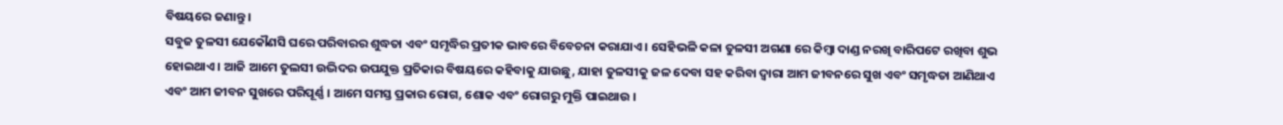ବିଷୟରେ ଜଣାନ୍ତୁ ।
ସବୁଜ ତୁଳସୀ ଯେକୌଣସି ଘରେ ପରିବାରର ଶୁଦ୍ଧତା ଏବଂ ସମୃଦ୍ଧିର ପ୍ରତୀକ ଭାବରେ ବିବେଚନା କରାଯାଏ । ସେହିଭଳି କଳା ତୁଳସୀ ଅଗଣା ରେ କିମ୍ବା ଦାଣ୍ଡ ନରଖି ବାରିପଟେ ରଖିବା ଶୁଭ ହୋଇଥାଏ । ଆଜି ଆମେ ତୁଲସୀ ଉଦ୍ଭିଦର ଉପଯୁକ୍ତ ପ୍ରତିକାର ବିଷୟରେ କହିବାକୁ ଯାଉଛୁ, ଯାହା ତୁଳସୀକୁ ଜଳ ଦେବା ସହ କରିବା ଦ୍ୱାରା ଆମ ଜୀବନରେ ସୁଖ ଏବଂ ସମୃଦ୍ଧତା ଆଣିଥାଏ ଏବଂ ଆମ ଜୀବନ ସୁଖରେ ପରିପୂର୍ଣ୍ଣ । ଆମେ ସମସ୍ତ ପ୍ରକାର ରୋଗ, ଶୋକ ଏବଂ ରୋଗରୁ ମୁକ୍ତି ପାଇଥାଉ ।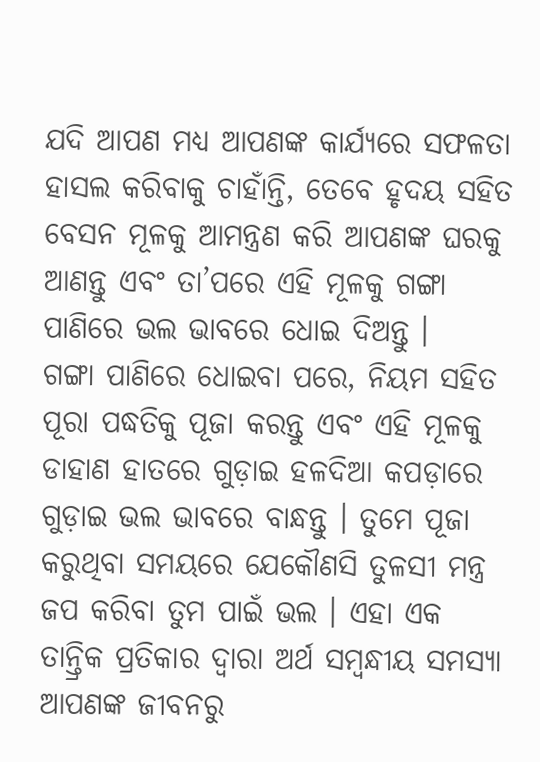ଯଦି ଆପଣ ମଧ୍ୟ ଆପଣଙ୍କ କାର୍ଯ୍ୟରେ ସଫଳତା ହାସଲ କରିବାକୁ ଚାହାଁନ୍ତି, ତେବେ ହୃଦୟ ସହିତ ବେସନ ମୂଳକୁ ଆମନ୍ତ୍ରଣ କରି ଆପଣଙ୍କ ଘରକୁ ଆଣନ୍ତୁ ଏବଂ ତା’ପରେ ଏହି ମୂଳକୁ ଗଙ୍ଗା ପାଣିରେ ଭଲ ଭାବରେ ଧୋଇ ଦିଅନ୍ତୁ ।
ଗଙ୍ଗା ପାଣିରେ ଧୋଇବା ପରେ, ନିୟମ ସହିତ ପୂରା ପଦ୍ଧତିକୁ ପୂଜା କରନ୍ତୁ ଏବଂ ଏହି ମୂଳକୁ ଡାହାଣ ହାତରେ ଗୁଡ଼ାଇ ହଳଦିଆ କପଡ଼ାରେ ଗୁଡ଼ାଇ ଭଲ ଭାବରେ ବାନ୍ଧନ୍ତୁ । ତୁମେ ପୂଜା କରୁଥିବା ସମୟରେ ଯେକୌଣସି ତୁଳସୀ ମନ୍ତ୍ର ଜପ କରିବା ତୁମ ପାଇଁ ଭଲ । ଏହା ଏକ ତାନ୍ତ୍ରିକ ପ୍ରତିକାର ଦ୍ୱାରା ଅର୍ଥ ସମ୍ବନ୍ଧୀୟ ସମସ୍ୟା ଆପଣଙ୍କ ଜୀବନରୁ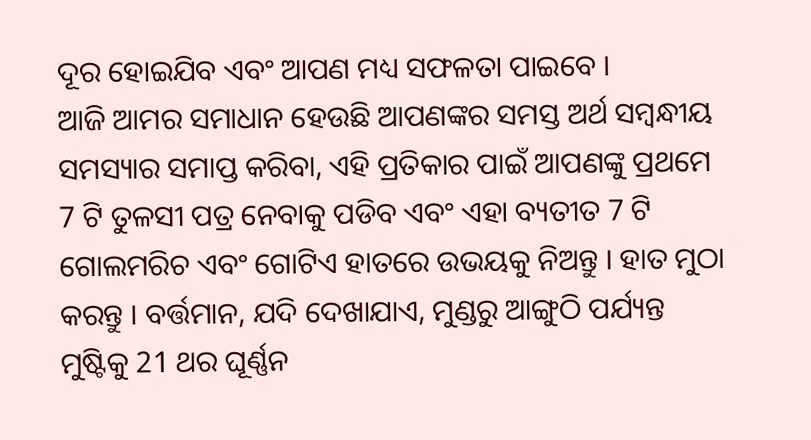ଦୂର ହୋଇଯିବ ଏବଂ ଆପଣ ମଧ୍ୟ ସଫଳତା ପାଇବେ ।
ଆଜି ଆମର ସମାଧାନ ହେଉଛି ଆପଣଙ୍କର ସମସ୍ତ ଅର୍ଥ ସମ୍ବନ୍ଧୀୟ ସମସ୍ୟାର ସମାପ୍ତ କରିବା, ଏହି ପ୍ରତିକାର ପାଇଁ ଆପଣଙ୍କୁ ପ୍ରଥମେ 7 ଟି ତୁଳସୀ ପତ୍ର ନେବାକୁ ପଡିବ ଏବଂ ଏହା ବ୍ୟତୀତ 7 ଟି ଗୋଲମରିଚ ଏବଂ ଗୋଟିଏ ହାତରେ ଉଭୟକୁ ନିଅନ୍ତୁ । ହାତ ମୁଠା କରନ୍ତୁ । ବର୍ତ୍ତମାନ, ଯଦି ଦେଖାଯାଏ, ମୁଣ୍ଡରୁ ଆଙ୍ଗୁଠି ପର୍ଯ୍ୟନ୍ତ ମୁଷ୍ଟିକୁ 21 ଥର ଘୂର୍ଣ୍ଣନ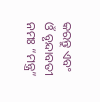କରନ୍ତୁ ଏବଂ ଓଁ ବୃନ୍ଦାବତୀ ନମଃ “ମନ୍ତ୍ର”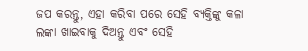ଜପ କରନ୍ତୁ, ଏହା କରିବା ପରେ ସେହି ବ୍ୟକ୍ତିଙ୍କୁ କଳା ଲଙ୍କା ଖାଇବାକୁ ଦିଅନ୍ତୁ ଏବଂ ସେହି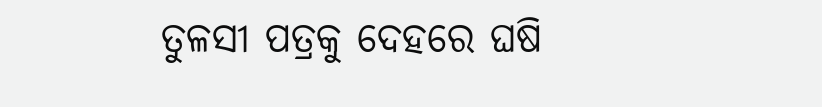ତୁଳସୀ ପତ୍ରକୁ ଦେହରେ ଘଷି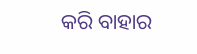କରି ବାହାର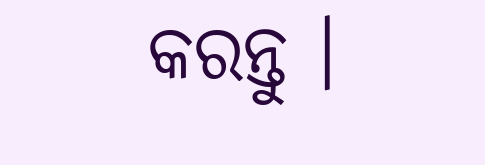କରନ୍ତୁ ।